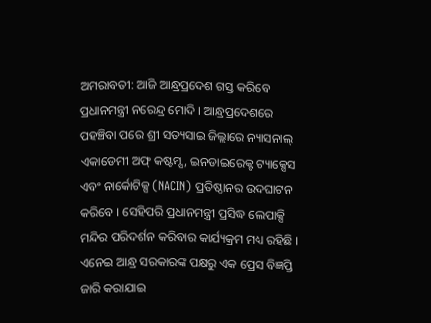ଅମରାବତୀ: ଆଜି ଆନ୍ଧ୍ରପ୍ରଦେଶ ଗସ୍ତ କରିବେ ପ୍ରଧାନମନ୍ତ୍ରୀ ନରେନ୍ଦ୍ର ମୋଦି । ଆନ୍ଧ୍ରପ୍ରଦେଶରେ ପହଞ୍ଚିବା ପରେ ଶ୍ରୀ ସତ୍ୟସାଇ ଜିଲ୍ଲାରେ ନ୍ୟାସନାଲ୍ ଏକାଡେମୀ ଅଫ୍ କଷ୍ଟମ୍ସ, ଇନଡାଇରେକ୍ଟ ଟ୍ୟାକ୍ସେସ ଏବଂ ନାର୍କୋଟିକ୍ସ (NACIN) ପ୍ରତିଷ୍ଠାନର ଉଦଘାଟନ କରିବେ । ସେହିପରି ପ୍ରଧାନମନ୍ତ୍ରୀ ପ୍ରସିଦ୍ଧ ଲେପାକ୍ସି ମନ୍ଦିର ପରିଦର୍ଶନ କରିବାର କାର୍ଯ୍ୟକ୍ରମ ମଧ୍ୟ ରହିଛି । ଏନେଇ ଆନ୍ଧ୍ର ସରକାରଙ୍କ ପକ୍ଷରୁ ଏକ ପ୍ରେସ ବିଜ୍ଞପ୍ତି ଜାରି କରାଯାଇ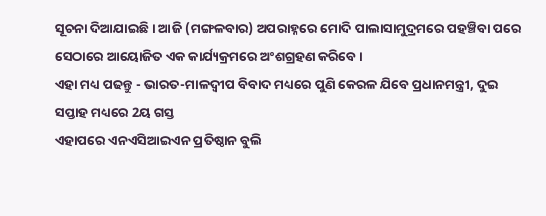ସୂଚନା ଦିଆଯାଇଛି । ଆଜି (ମଙ୍ଗଳବାର) ଅପରାହ୍ନରେ ମୋଦି ପାଲାସାମୁଦ୍ରମରେ ପହଞ୍ଚିବା ପରେ ସେଠାରେ ଆୟୋଜିତ ଏକ କାର୍ଯ୍ୟକ୍ରମରେ ଅଂଶଗ୍ରହଣ କରିବେ ।
ଏହା ମଧ୍ୟ ପଢନ୍ତୁ - ଭାରତ-ମାଳଦ୍ବୀପ ବିବାଦ ମଧ୍ୟରେ ପୁଣି କେରଳ ଯିବେ ପ୍ରଧାନମନ୍ତ୍ରୀ, ଦୁଇ ସପ୍ତାହ ମଧ୍ୟରେ 2ୟ ଗସ୍ତ
ଏହାପରେ ଏନଏସିଆଇଏନ ପ୍ରତିଷ୍ଠାନ ବୁଲି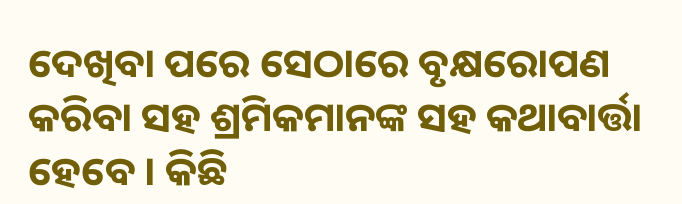ଦେଖିବା ପରେ ସେଠାରେ ବୃକ୍ଷରୋପଣ କରିବା ସହ ଶ୍ରମିକମାନଙ୍କ ସହ କଥାବାର୍ତ୍ତା ହେବେ । କିଛି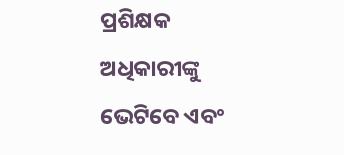ପ୍ରଶିକ୍ଷକ ଅଧିକାରୀଙ୍କୁ ଭେଟିବେ ଏବଂ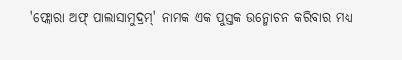'ଫ୍ଲୋରା ଅଫ୍ ପାଲାସାମୁଦ୍ରମ୍' ନାମକ ଏକ ପୁସ୍ତକ ଉନ୍ମୋଚନ କରିବାର ମଧ୍ୟ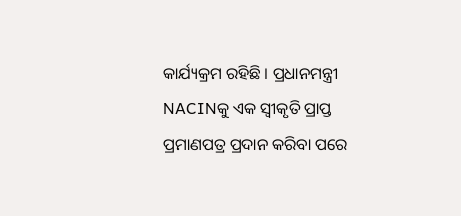କାର୍ଯ୍ୟକ୍ରମ ରହିଛି । ପ୍ରଧାନମନ୍ତ୍ରୀ NACINକୁ ଏକ ସ୍ୱୀକୃତି ପ୍ରାପ୍ତ ପ୍ରମାଣପତ୍ର ପ୍ରଦାନ କରିବା ପରେ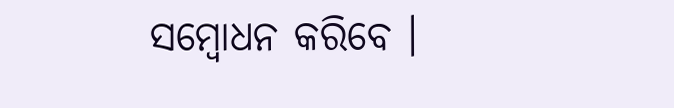ସମ୍ବୋଧନ କରିବେ ।